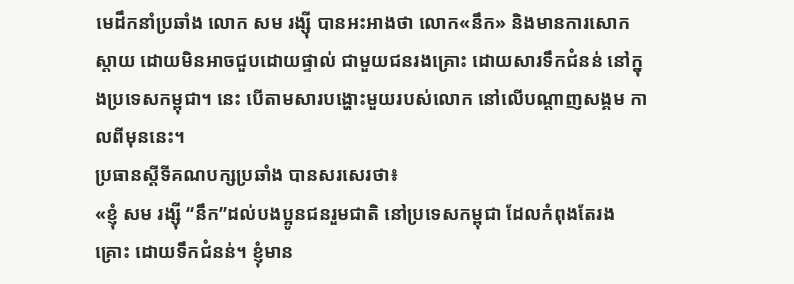មេដឹកនាំប្រឆាំង លោក សម រង្ស៊ី បានអះអាងថា លោក«នឹក» និងមានការសោកស្ដាយ ដោយមិនអាចជួបដោយផ្ទាល់ ជាមួយជនរងគ្រោះ ដោយសារទឹកជំនន់ នៅក្នុងប្រទេសកម្ពុជា។ នេះ បើតាមសារបង្ហោះមួយរបស់លោក នៅលើបណ្ដាញសង្គម កាលពីមុននេះ។
ប្រធានស្ដីទីគណបក្សប្រឆាំង បានសរសេរថា៖
«ខ្ញុំ សម រង្ស៊ី “នឹក”ដល់បងប្អូនជនរួមជាតិ នៅប្រទេសកម្ពុជា ដែលកំពុងតែរងគ្រោះ ដោយទឹកជំនន់។ ខ្ញុំមាន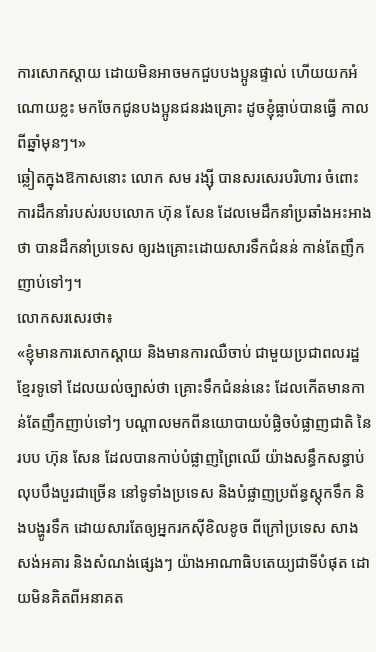ការសោកស្តាយ ដោយមិនអាចមកជួបបងប្អូនផ្ទាល់ ហើយយកអំណោយខ្លះ មកចែកជូនបងប្អូនជនរងគ្រោះ ដូចខ្ញុំធ្លាប់បានធ្វើ កាលពីឆ្នាំមុនៗ។»
ឆ្លៀតក្នុងឱកាសនោះ លោក សម រង្ស៊ី បានសរសេរបរិហារ ចំពោះការដឹកនាំរបស់របបលោក ហ៊ុន សែន ដែលមេដឹកនាំប្រឆាំងអះអាងថា បានដឹកនាំប្រទេស ឲ្យរងគ្រោះដោយសារទឹកជំនន់ កាន់តែញឹកញាប់ទៅៗ។
លោកសរសេរថា៖
«ខ្ញុំមានការសោកស្តាយ និងមានការឈឺចាប់ ជាមួយប្រជាពលរដ្ឋខ្មែរទូទៅ ដែលយល់ច្បាស់ថា គ្រោះទឹកជំនន់នេះ ដែលកើតមានកាន់តែញឹកញាប់ទៅៗ បណ្តាលមកពីនយោបាយបំផ្លិចបំផ្លាញជាតិ នៃរបប ហ៊ុន សែន ដែលបានកាប់បំផ្លាញព្រៃឈើ យ៉ាងសន្ធឹកសន្ធាប់ លុបបឹងបួរជាច្រើន នៅទូទាំងប្រទេស និងបំផ្លាញប្រព័ន្ធស្តុកទឹក និងបង្ហូរទឹក ដោយសារតែឲ្យអ្នករកស៊ីខិលខូច ពីក្រៅប្រទេស សាងសង់អគារ និងសំណង់ផ្សេងៗ យ៉ាងអាណាធិបតេយ្យជាទីបំផុត ដោយមិនគិតពីអនាគត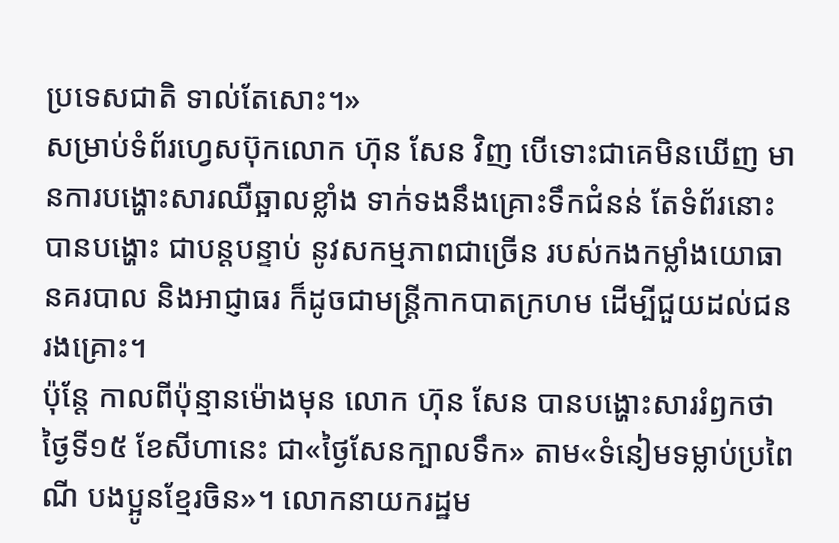ប្រទេសជាតិ ទាល់តែសោះ។»
សម្រាប់ទំព័រហ្វេសប៊ុកលោក ហ៊ុន សែន វិញ បើទោះជាគេមិនឃើញ មានការបង្ហោះសារឈឺឆ្អាលខ្លាំង ទាក់ទងនឹងគ្រោះទឹកជំនន់ តែទំព័រនោះបានបង្ហោះ ជាបន្តបន្ទាប់ នូវសកម្មភាពជាច្រើន របស់កងកម្លាំងយោធា នគរបាល និងអាជ្ញាធរ ក៏ដូចជាមន្ត្រីកាកបាតក្រហម ដើម្បីជួយដល់ជនរងគ្រោះ។
ប៉ុន្តែ កាលពីប៉ុន្មានម៉ោងមុន លោក ហ៊ុន សែន បានបង្ហោះសាររំឭកថា ថ្ងៃទី១៥ ខែសីហានេះ ជា«ថ្ងៃសែនក្បាលទឹក» តាម«ទំនៀមទម្លាប់ប្រពៃណី បងប្អូនខ្មែរចិន»។ លោកនាយករដ្ឋម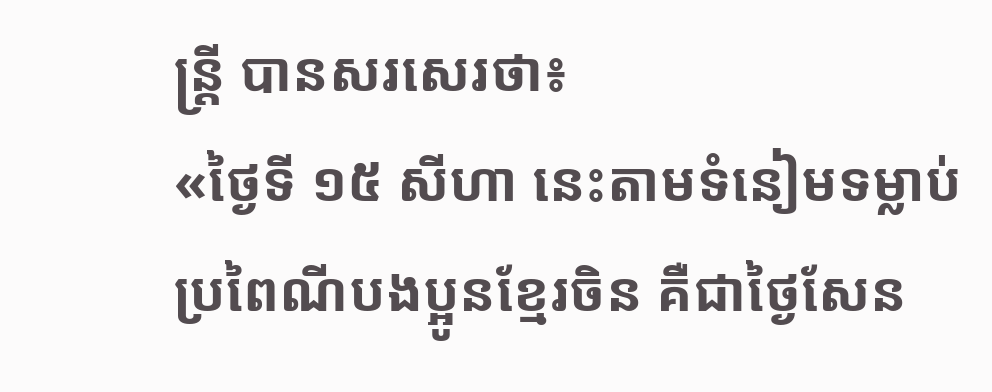ន្ត្រី បានសរសេរថា៖
«ថ្ងៃទី ១៥ សីហា នេះតាមទំនៀមទម្លាប់ ប្រពៃណីបងប្អូនខ្មែរចិន គឺជាថ្ងៃសែន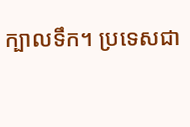ក្បាលទឹក។ ប្រទេសជា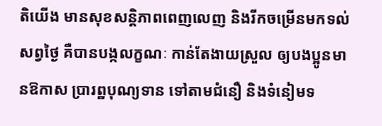តិយើង មានសុខសន្តិភាពពេញលេញ និងរីកចម្រើនមកទល់សព្វថ្ងៃ គឺបានបង្កលក្ខណៈ កាន់តែងាយស្រួល ឲ្យបងប្អូនមានឱកាស ប្រារព្ឋបុណ្យទាន ទៅតាមជំនឿ និងទំនៀមទ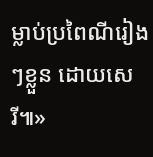ម្លាប់ប្រពៃណីរៀងៗខ្លួន ដោយសេរី៕»